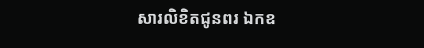សារលិខិតជូនពរ ឯកឧ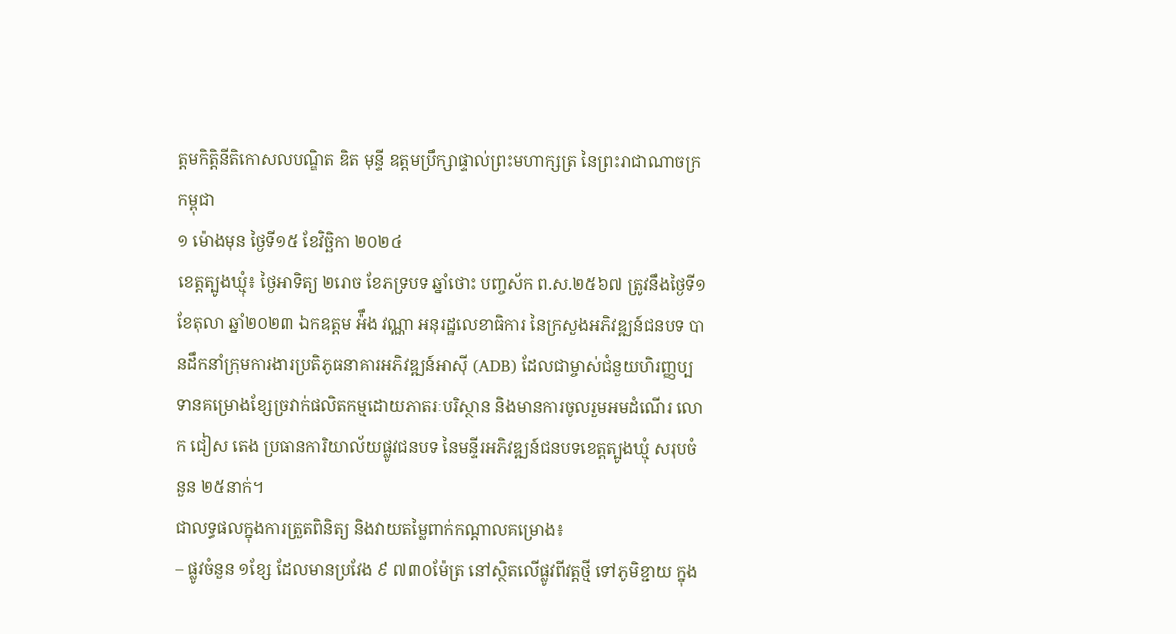ត្តមកិត្តិនីតិកោសលបណ្ឌិត ឌិត មុន្ទី ឧត្តមប្រឹក្សាផ្ទាល់ព្រះមហាក្សត្រ នៃព្រះរាជាណាចក្រកម្ពុជា
១ ម៉ោងមុន ថ្ងៃទី១៥ ខែវិច្ឆិកា ២០២៤
ខេត្តត្បូងឃ្មុំ៖ ថ្ងៃអាទិត្យ ២រោច ខែភទ្របទ ឆ្នាំថោះ បញ្ចស័ក ព.ស.២៥៦៧ ត្រូវនឹងថ្ងៃទី១ ខែតុលា ឆ្នាំ២០២៣ ឯកឧត្ដម អ៉ឹង វណ្ណា អនុរដ្ឋលេខាធិការ នៃក្រសួងអភិវឌ្ឍន៍ជនបទ បានដឹកនាំក្រុមការងារប្រតិភូធនាគារអភិវឌ្ឍន៍អាស៊ី (ADB) ដែលជាម្ចាស់ជំនួយហិរញ្ញប្បទានគម្រោងខ្សែច្រវាក់ផលិតកម្មដោយភាតរៈបរិស្ថាន និងមានការចូលរួមអមដំណើរ លោក ជៀស តេង ប្រធានការិយាល័យផ្លូវជនបទ នៃមន្ទីរអភិវឌ្ឍន៍ជនបទខេត្តត្បូងឃ្មុំ សរុបចំនួន ២៥នាក់។
ជាលទ្ធផលក្នុងការត្រួតពិនិត្យ និងវាយតម្លៃពាក់កណ្ដាលគម្រោង៖
– ផ្លូវចំនួន ១ខ្សែ ដែលមានប្រវែង ៩ ៧៣០ម៉ែត្រ នៅស្ថិតលេីផ្លូវពីវត្តថ្មី ទៅភូមិខ្ជាយ ក្នុង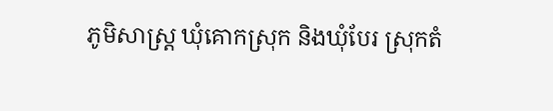ភូមិសាស្ត្រ ឃុំគោកស្រុក និងឃុំបែរ ស្រុកតំ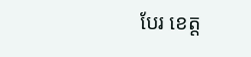បែរ ខេត្ត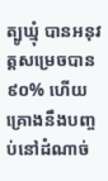ត្បូឃ្មុំ បានអនុវត្តសម្រេចបាន៩០% ហើយគ្រោងនឹងបញ្ចប់នៅដំណាច់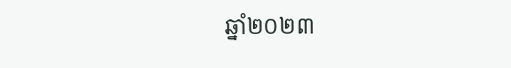ឆ្នាំ២០២៣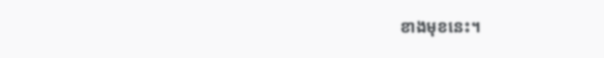ខាងមុខនេះ។